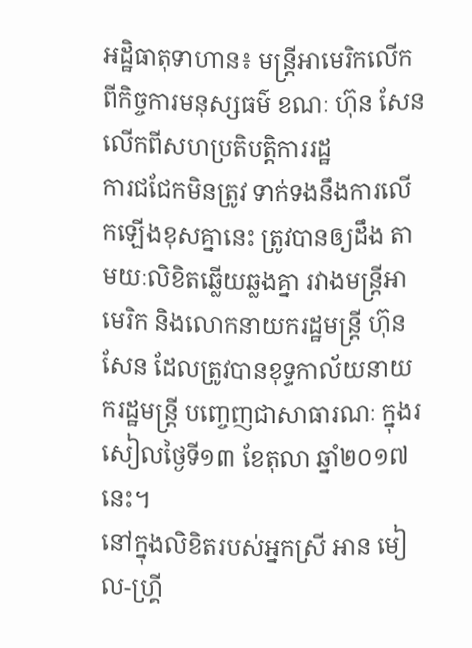អដ្ឋិធាតុទាហាន៖ មន្ត្រីអាមេរិកលើកពីកិច្ចការមនុស្សធម៌ ខណៈ ហ៊ុន សែន លើកពីសហប្រតិបត្តិការរដ្ឋ
ការជជែកមិនត្រូវ ទាក់ទងនឹងការលើកឡើងខុសគ្នានេះ ត្រូវបានឲ្យដឹង តាមយៈលិខិតឆ្លើយឆ្លងគ្នា រវាងមន្ត្រីអាមេរិក និងលោកនាយករដ្ឋមន្ត្រី ហ៊ុន សែន ដែលត្រូវបានខុទ្ទកាល័យនាយករដ្ឋមន្ត្រី បញ្ចេញជាសាធារណៈ ក្នុងរសៀលថ្ងៃទី១៣ ខែតុលា ឆ្នាំ២០១៧នេះ។
នៅក្នុងលិខិតរបស់អ្នកស្រី អាន មៀល-ហ្រ្គី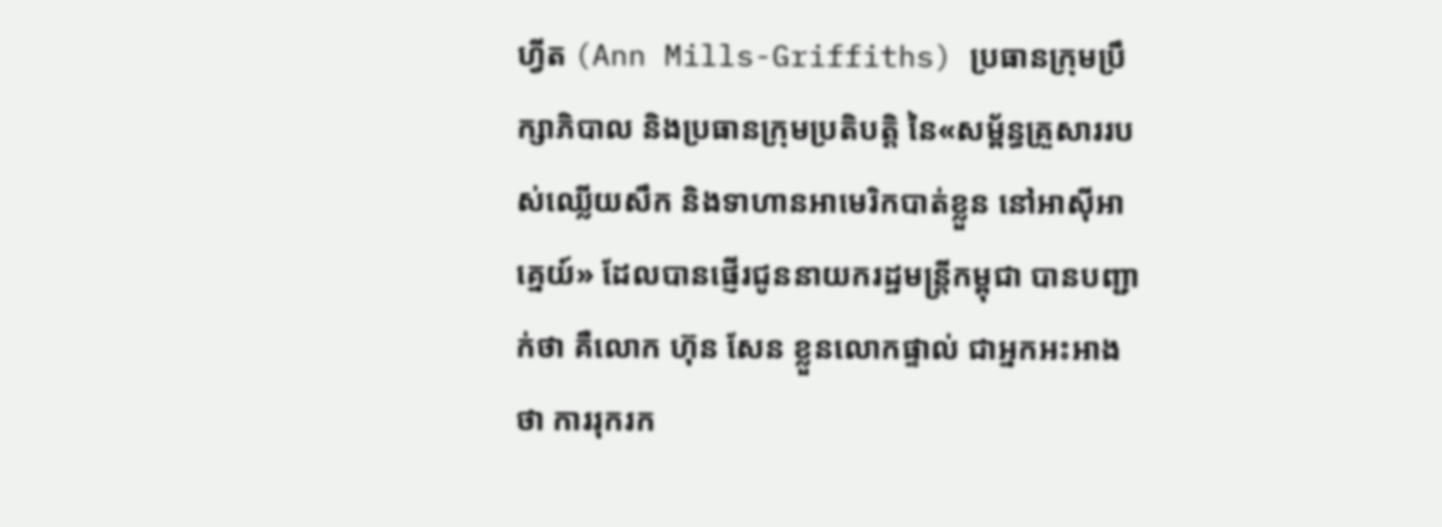ហ្វីត (Ann Mills-Griffiths) ប្រធានក្រុមប្រឹក្សាភិបាល និងប្រធានក្រុមប្រតិបត្តិ នៃ«សម្ព័ន្ធគ្រួសាររបស់ឈ្លើយសឹក និងទាហានអាមេរិកបាត់ខ្លួន នៅអាស៊ីអាគ្នេយ៍» ដែលបានផ្ញើរជូននាយករដ្ឋមន្ត្រីកម្ពុជា បានបញ្ជាក់ថា គឺលោក ហ៊ុន សែន ខ្លួនលោកផ្ទាល់ ជាអ្នកអះអាងថា ការរុករក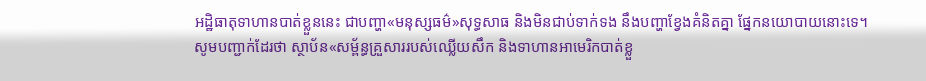អដ្ឋិធាតុទាហានបាត់ខ្លួននេះ ជាបញ្ហា«មនុស្សធម៌»សុទ្ធសាធ និងមិនជាប់ទាក់ទង នឹងបញ្ហាខ្វែងគំនិតគ្នា ផ្នែកនយោបាយនោះទេ។
សូមបញ្ជាក់ដែរថា ស្ថាប័ន«សម្ព័ន្ធគ្រួសាររបស់ឈ្លើយសឹក និងទាហានអាមេរិកបាត់ខ្លួ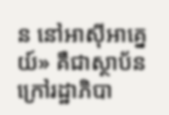ន នៅអាស៊ីអាគ្នេយ៍» គឺជាស្ថាប័នក្រៅរដ្ឋាភិបា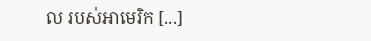ល របស់អាមេរិក [...]